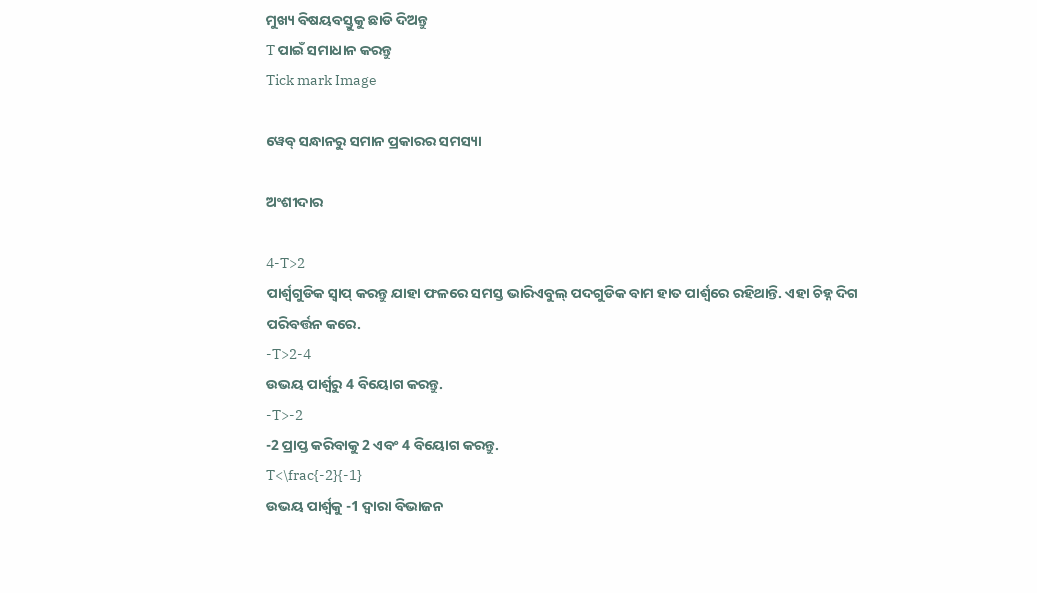ମୁଖ୍ୟ ବିଷୟବସ୍ତୁକୁ ଛାଡି ଦିଅନ୍ତୁ
T ପାଇଁ ସମାଧାନ କରନ୍ତୁ
Tick mark Image

ୱେବ୍ ସନ୍ଧାନରୁ ସମାନ ପ୍ରକାରର ସମସ୍ୟା

ଅଂଶୀଦାର

4-T>2
ପାର୍ଶ୍ୱଗୁଡିକ ସ୍ୱାପ୍‌ କରନ୍ତୁ ଯାହା ଫଳରେ ସମସ୍ତ ଭାରିଏବୁଲ୍ ପଦଗୁଡିକ ବାମ ହାତ ପାର୍ଶ୍ୱରେ ରହିଥାନ୍ତି. ଏହା ଚିହ୍ନ ଦିଗ ପରିବର୍ତ୍ତନ କରେ.
-T>2-4
ଉଭୟ ପାର୍ଶ୍ୱରୁ 4 ବିୟୋଗ କରନ୍ତୁ.
-T>-2
-2 ପ୍ରାପ୍ତ କରିବାକୁ 2 ଏବଂ 4 ବିୟୋଗ କରନ୍ତୁ.
T<\frac{-2}{-1}
ଉଭୟ ପାର୍ଶ୍ୱକୁ -1 ଦ୍ୱାରା ବିଭାଜନ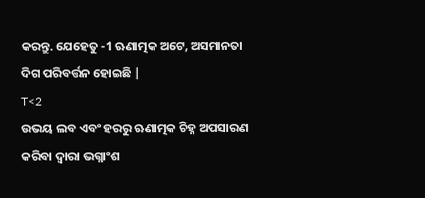କରନ୍ତୁ. ଯେହେତୁ -1 ଋଣାତ୍ମକ ଅଟେ, ଅସମାନତା ଦିଗ ପରିବର୍ତ୍ତନ ହୋଇଛି |
T<2
ଉଭୟ ଲବ ଏବଂ ହରରୁ ଋଣାତ୍ମକ ଚିହ୍ନ ଅପସାରଣ କରିବା ଦ୍ୱାରା ଭଗ୍ନାଂଶ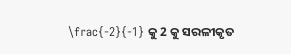\frac{-2}{-1} କୁ 2 କୁ ସରଳୀକୃତ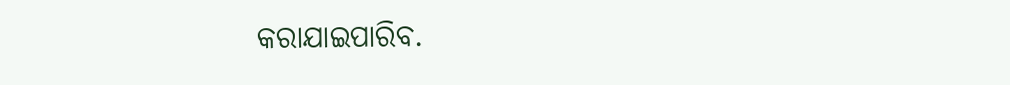କରାଯାଇପାରିବ.